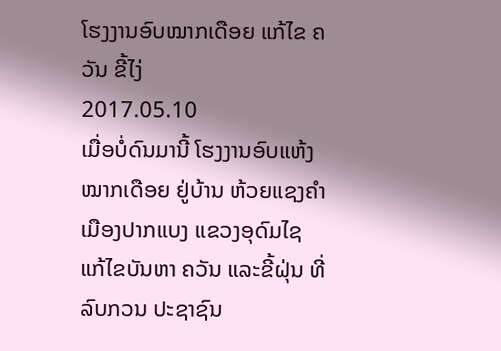ໂຮງງານອົບໝາກເດືອຍ ແກ້ໄຂ ຄວັນ ຂີ້ໄງ່
2017.05.10
ເມື່ອບໍ່ດົນມານີ້ ໂຮງງານອົບແຫ້ງ ໝາກເດືອຍ ຢູ່ບ້ານ ຫ້ວຍແຊງຄຳ ເມືອງປາກແບງ ແຂວງອຸດົມໄຊ ແກ້ໄຂບັນຫາ ຄວັນ ແລະຂີ້ຝຸ່ນ ທີ່ລົບກວນ ປະຊາຊົນ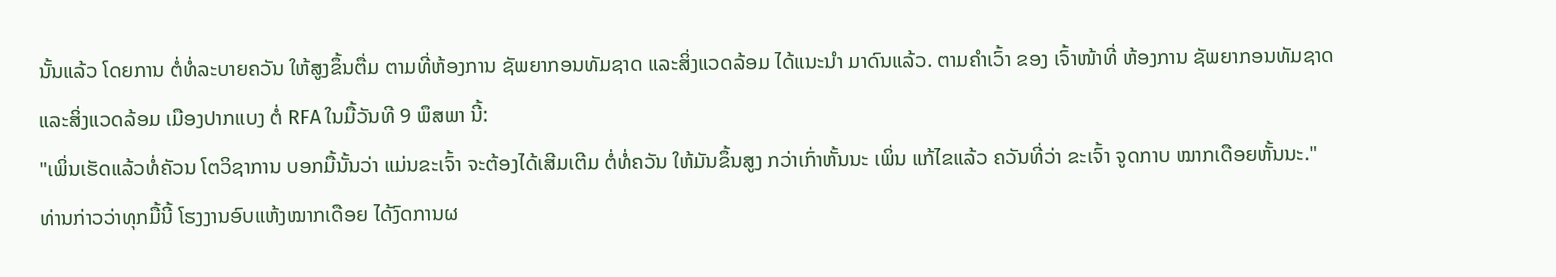ນັ້ນແລ້ວ ໂດຍການ ຕໍ່ທໍ່ລະບາຍຄວັນ ໃຫ້ສູງຂຶ້ນຕື່ມ ຕາມທີ່ຫ້ອງການ ຊັພຍາກອນທັມຊາດ ແລະສິ່ງແວດລ້ອມ ໄດ້ແນະນຳ ມາດົນແລ້ວ. ຕາມຄຳເວົ້າ ຂອງ ເຈົ້າໜ້າທີ່ ຫ້ອງການ ຊັພຍາກອນທັມຊາດ ແລະສິ່ງແວດລ້ອມ ເມືອງປາກແບງ ຕໍ່ RFA ໃນມື້ວັນທີ 9 ພຶສພາ ນີ້:
"ເພິ່ນເຮັດແລ້ວທໍ່ຄັວນ ໂຕວິຊາການ ບອກມື້ນັ້ນວ່າ ແມ່ນຂະເຈົ້າ ຈະຕ້ອງໄດ້ເສີມເຕີມ ຕໍ່ທໍ່ຄວັນ ໃຫ້ມັນຂຶ້ນສູງ ກວ່າເກົ່າຫັ້ນນະ ເພິ່ນ ແກ້ໄຂແລ້ວ ຄວັນທີ່ວ່າ ຂະເຈົ້າ ຈູດກາບ ໝາກເດືອຍຫັ້ນນະ."
ທ່ານກ່າວວ່າທຸກມື້ນີ້ ໂຮງງານອົບແຫ້ງໝາກເດືອຍ ໄດ້ງົດການຜ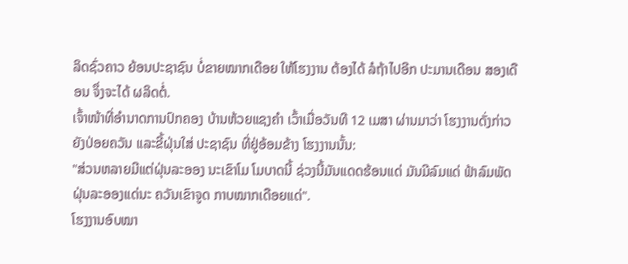ລິດຊົ່ວຄາວ ຍ້ອນປະຊາຊົນ ບໍ່ຂາຍໝາກເດືອຍ ໃຫ້ໂຮງງານ ຕ້ອງໄດ້ ລໍຖ້າໄປອີກ ປະມານເດືອນ ສອງເດືອນ ຈຶ່ງຈະໄດ້ ຜລິດຕໍ່.
ເຈົ້າໜ້າທີ່ອຳນາດການປົກຄອງ ບ້ານຫ້ວຍແຊງຄຳ ເວົ້າເມື່ອວັນທີ 12 ເມສາ ຜ່ານມາວ່າ ໂຮງງານດັ່ງກ່າວ ຍັງປ່ອຍຄວັນ ແລະຂີ້ຝຸ່ນໃສ່ ປະຊາຊົນ ທີ່ຢູ່ອ້ອມຂ້າງ ໂຮງງານນັ້ນ:
"ສ່ວນຫລາຍມີແຕ່ຝຸ່ນລະອອງ ນະເຂົາໂມ ໂມບາດນີ້ ຊ່ວງນີ້ມັນແດດຮ້ອນແດ່ ມັນມີລົມແດ່ ຟ້າລົມພັດ ຝຸ່ນລະອອງແດ່ນະ ຄວັນເຂົາຈູດ ກາບໝາກເດືອຍແດ່".
ໂຮງງານອົບໝາ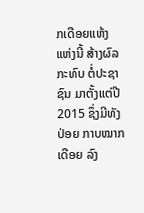ກເດືອຍແຫ້ງ ແຫ່ງນີ້ ສ້າງຜົລກະທົບ ຕໍ່ປະຊາຊົນ ມາຕັ້ງແຕ່ປີ 2015 ຊຶ່ງມີທັງປ່ອຍ ກາບໝາກເດືອຍ ລົງ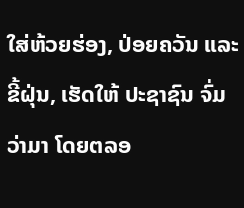ໃສ່ຫ້ວຍຮ່ອງ, ປ່ອຍຄວັນ ແລະຂີ້ຝຸ່ນ, ເຮັດໃຫ້ ປະຊາຊົນ ຈົ່ມວ່າມາ ໂດຍຕລອ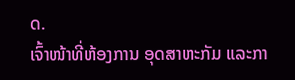ດ.
ເຈົ້າໜ້າທີ່ຫ້ອງການ ອຸດສາຫະກັມ ແລະກາ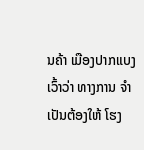ນຄ້າ ເມືອງປາກແບງ ເວົ້າວ່າ ທາງການ ຈຳເປັນຕ້ອງໃຫ້ ໂຮງ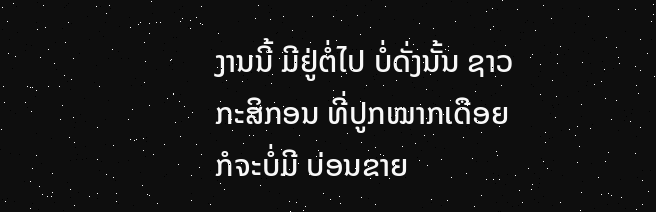ງານນີ້ ມີຢູ່ຕໍ່ໄປ ບໍ່ດັ່ງນັ້ນ ຊາວກະສິກອນ ທີ່ປູກໝາກເດືອຍ ກໍຈະບໍ່ມີ ບ່ອນຂາຍ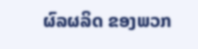ຜົລຜລິດ ຂອງພວກ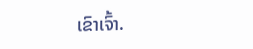ເຂົາເຈົ້າ.